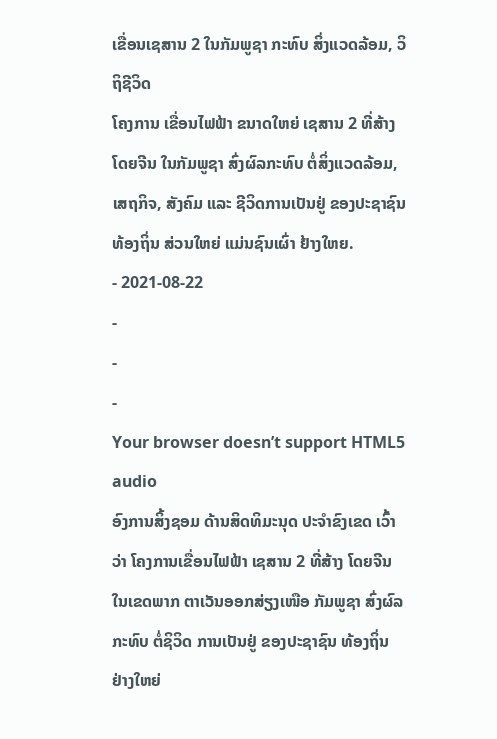ເຂື່ອນເຊສານ 2 ໃນກັມພູຊາ ກະທົບ ສິ່ງແວດລ້ອມ, ວິຖິຊີວິດ
ໂຄງການ ເຂື່ອນໄຟຟ້າ ຂນາດໃຫຍ່ ເຊສານ 2 ທີ່ສ້າງ ໂດຍຈີນ ໃນກັມພູຊາ ສົ່ງຜົລກະທົບ ຕໍ່ສິ່ງແວດລ້ອມ, ເສຖກິຈ, ສັງຄົມ ແລະ ຊີວິດການເປັນຢູ່ ຂອງປະຊາຊົນ ທ້ອງຖິ່ນ ສ່ວນໃຫຍ່ ແມ່ນຊົນເຜົ່າ ຢ້າງໃຫຍ.
- 2021-08-22
-
-
-
Your browser doesn’t support HTML5 audio
ອົງການສິ້ງຊອມ ດ້ານສິດທິມະນຸດ ປະຈຳຂົງເຂດ ເວົ້າວ່າ ໂຄງການເຂື່ອນໄຟຟ້າ ເຊສານ 2 ທີ່ສ້າງ ໂດຍຈີນ ໃນເຂດພາກ ຕາເວັນອອກສ່ຽງເໜືອ ກັມພູຊາ ສົ່ງຜົລກະທົບ ຕໍ່ຊິວິດ ການເປັນຢູ່ ຂອງປະຊາຊົນ ທ້ອງຖິ່ນ ຢ່າງໃຫຍ່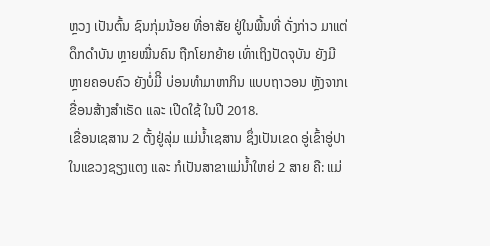ຫຼວງ ເປັນຕົ້ນ ຊົນກຸ່ມນ້ອຍ ທີ່ອາສັຍ ຢູ່ໃນພື້ນທີ່ ດັ່ງກ່າວ ມາແຕ່ດຶກດຳບັນ ຫຼາຍໝື່ນຄົນ ຖືກໂຍກຍ້າຍ ເທົ່າເຖິງປັດຈຸບັນ ຍັງມີຫຼາຍຄອບຄົວ ຍັງບໍ່ມີິ ບ່ອນທຳມາຫາກິນ ແບບຖາວອນ ຫຼັງຈາກເ ຂື່ອນສ້າງສຳເຣັດ ແລະ ເປີດໃຊ້ ໃນປີ 2018.
ເຂື່ອນເຊສານ 2 ຕັ້ງຢູ່ລຸ່ມ ແມ່ນ້ຳເຊສານ ຊຶ່ງເປັນເຂດ ອູ່ເຂົ້າອູ່ປາ ໃນແຂວງຊຽງແຕງ ແລະ ກໍເປັນສາຂາແມ່ນ້ຳໃຫຍ່ 2 ສາຍ ຄື: ແມ່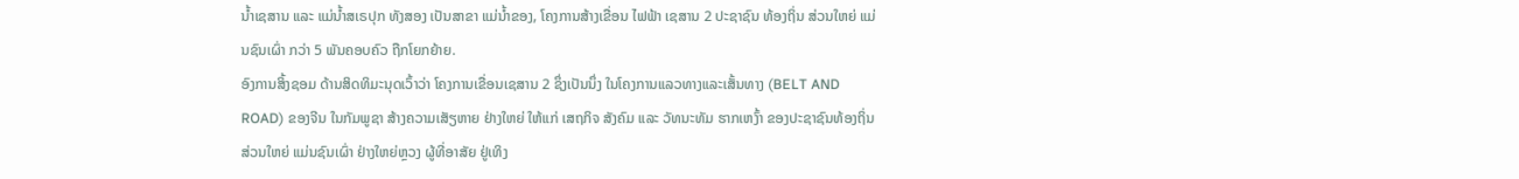ນ້ຳເຊສານ ແລະ ແມ່ນ້ຳສເຣປຸກ ທັງສອງ ເປັນສາຂາ ແມ່ນ້ຳຂອງ, ໂຄງການສ້າງເຂື່ອນ ໄຟຟ້າ ເຊສານ 2 ປະຊາຊົນ ທ້ອງຖິ່ນ ສ່ວນໃຫຍ່ ແມ່ນຊົນເຜົ່າ ກວ່າ 5 ພັນຄອບຄົວ ຖືກໂຍກຍ້າຍ.
ອົງການສິ້ງຊອມ ດ້ານສິດທິມະນຸດເວົ້າວ່າ ໂຄງການເຂື່ອນເຊສານ 2 ຊຶ່ງເປັນນຶ່ງ ໃນໂຄງການແລວທາງແລະເສັ້ນທາງ (BELT AND ROAD) ຂອງຈີນ ໃນກັມພູຊາ ສ້າງຄວາມເສັຽຫາຍ ຢ່າງໃຫຍ່ ໃຫ້ແກ່ ເສຖກິຈ ສັງຄົມ ແລະ ວັທນະທັມ ຮາກເຫງົ້າ ຂອງປະຊາຊົນທ້ອງຖິ່ນ ສ່ວນໃຫຍ່ ແມ່ນຊົນເຜົ່າ ຢ່າງໃຫຍ່ຫຼວງ ຜູ້ທີ່ອາສັຍ ຢູ່ເທິງ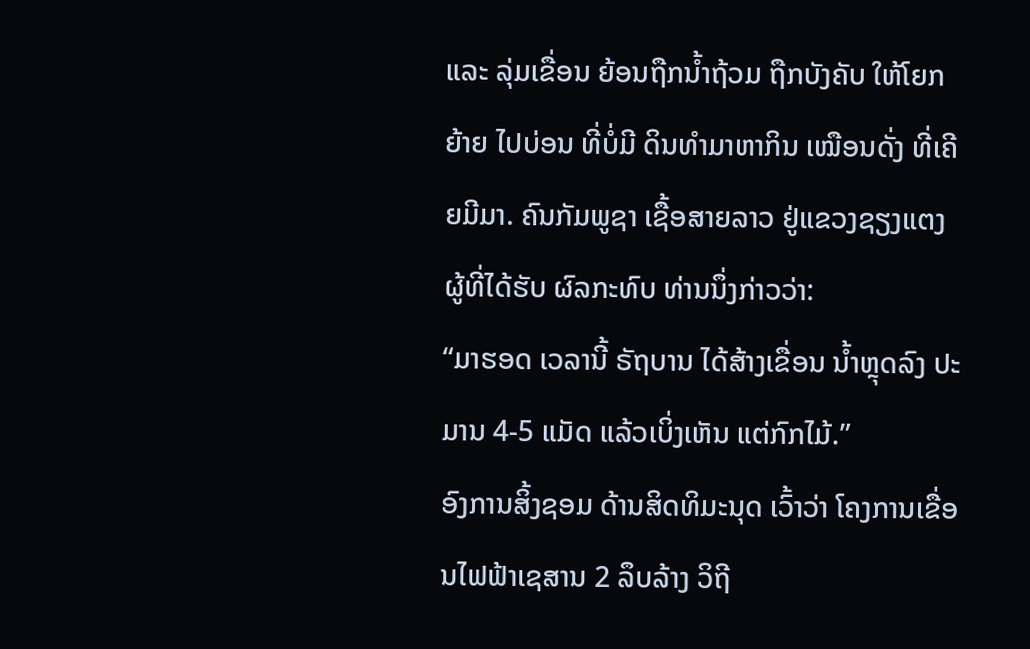ແລະ ລຸ່ມເຂື່ອນ ຍ້ອນຖືກນ້ຳຖ້ວມ ຖືກບັງຄັບ ໃຫ້ໂຍກຍ້າຍ ໄປບ່ອນ ທີ່ບໍ່ມີ ດິນທຳມາຫາກິນ ເໝືອນດັ່ງ ທີ່ເຄີຍມີມາ. ຄົນກັມພູຊາ ເຊື້ອສາຍລາວ ຢູ່ແຂວງຊຽງແຕງ ຜູ້ທີ່ໄດ້ຮັບ ຜົລກະທົບ ທ່ານນຶ່ງກ່າວວ່າ:
“ມາຮອດ ເວລານີ້ ຣັຖບານ ໄດ້ສ້າງເຂື່ອນ ນ້ຳຫຼຸດລົງ ປະມານ 4-5 ແມັດ ແລ້ວເບິ່ງເຫັນ ແຕ່ກົກໄມ້.”
ອົງການສິ້ງຊອມ ດ້ານສິດທິມະນຸດ ເວົ້າວ່າ ໂຄງການເຂື່ອນໄຟຟ້າເຊສານ 2 ລຶບລ້າງ ວິຖີ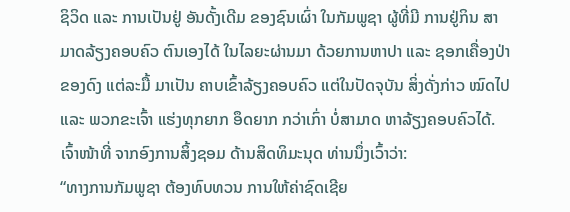ຊິວິດ ແລະ ການເປັນຢູ່ ອັນດັ້ງເດີມ ຂອງຊົນເຜົ່າ ໃນກັມພູຊາ ຜູ້ທີ່ມີ ການຢູ່ກິນ ສາມາດລ້ຽງຄອບຄົວ ຕົນເອງໄດ້ ໃນໄລຍະຜ່ານມາ ດ້ວຍການຫາປາ ແລະ ຊອກເຄື່ອງປ່າຂອງດົງ ແຕ່ລະມື້ ມາເປັນ ຄາບເຂົ້າລ້ຽງຄອບຄົວ ແຕ່ໃນປັດຈຸບັນ ສິ່ງດັ່ງກ່າວ ໝົດໄປ ແລະ ພວກຂະເຈົ້າ ແຮ່ງທຸກຍາກ ອຶດຍາກ ກວ່າເກົ່າ ບໍ່ສາມາດ ຫາລ້ຽງຄອບຄົວໄດ້. ເຈົ້າໜ້າທີ່ ຈາກອົງການສິ້ງຊອມ ດ້ານສິດທິມະນຸດ ທ່ານນຶ່ງເວົ້າວ່າ:
“ທາງການກັມພູຊາ ຕ້ອງທົບທວນ ການໃຫ້ຄ່າຊົດເຊີຍ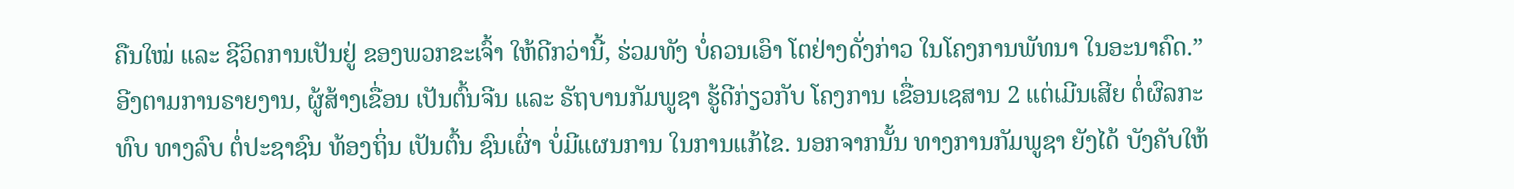ຄືນໃໝ່ ແລະ ຊີວິດການເປັນຢູ່ ຂອງພວກຂະເຈົ້າ ໃຫ້ດີກວ່ານີ້, ຮ່ວມທັງ ບໍ່ຄວນເອົາ ໂຕຢ່າງດັ່ງກ່າວ ໃນໂຄງການພັທນາ ໃນອະນາຄົດ.”
ອີງຕາມການຣາຍງານ, ຜູ້ສ້າງເຂື່ອນ ເປັນຕົ້ນຈີນ ແລະ ຣັຖບານກັມພູຊາ ຮູ້ດີກ່ຽວກັບ ໂຄງການ ເຂື່ອນເຊສານ 2 ແຕ່ເມີນເສີຍ ຕໍ່ຜົລກະທົບ ທາງລົບ ຕໍ່ປະຊາຊົນ ທ້ອງຖິ່ນ ເປັນຕົ້ນ ຊົນເຜົ່າ ບໍ່ມີແຜນການ ໃນການແກ້ໄຂ. ນອກຈາກນັ້ນ ທາງການກັມພູຊາ ຍັງໄດ້ ບັງຄັບໃຫ້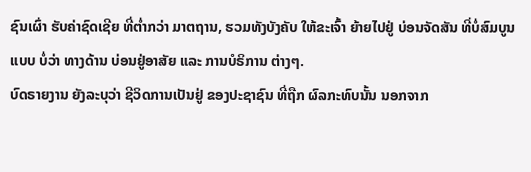ຊົນເຜົ່າ ຮັບຄ່າຊົດເຊີຍ ທີ່ຕ່ຳກວ່າ ມາຕຖານ, ຮວມທັງບັງຄັບ ໃຫ້ຂະເຈົ້າ ຍ້າຍໄປຢູ່ ບ່ອນຈັດສັນ ທີ່ບໍ່ສົມບູນແບບ ບໍ່ວ່າ ທາງດ້ານ ບ່ອນຢູ່ອາສັຍ ແລະ ການບໍຣິການ ຕ່າງໆ.
ບົດຣາຍງານ ຍັງລະບຸວ່າ ຊີວິດການເປັນຢູ່ ຂອງປະຊາຊົນ ທີ່ຖືກ ຜົລກະທົບນັ້ນ ນອກຈາກ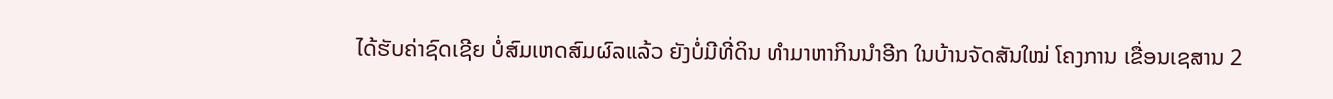ໄດ້ຮັບຄ່າຊົດເຊີຍ ບໍ່ສົມເຫດສົມຜົລແລ້ວ ຍັງບໍ່ມີທີ່ດິນ ທຳມາຫາກິນນຳອີກ ໃນບ້ານຈັດສັນໃໝ່ ໂຄງການ ເຂື່ອນເຊສານ 2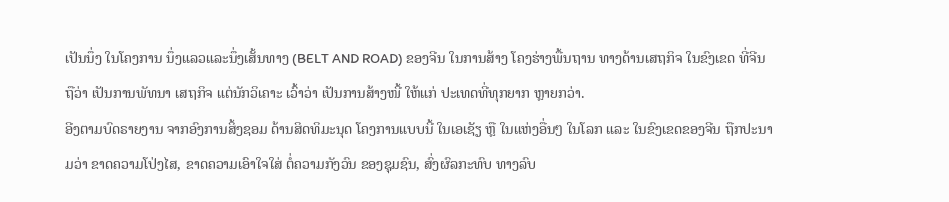ເປັນນຶ່ງ ໃນໂຄງການ ນຶ່ງແລວແລະນຶ່ງເສັ້ນທາງ (BELT AND ROAD) ຂອງຈີນ ໃນການສ້າງ ໂຄງຮ່າງພື້ນຖານ ທາງດ້ານເສຖກິຈ ໃນຂົງເຂດ ທີ່ຈີນຖືວ່າ ເປັນການພັທນາ ເສຖກິຈ ແຕ່ນັກວິເຄາະ ເວົ້າວ່າ ເປັນການສ້າງໜີ້ ໃຫ້ແກ່ ປະເທດທີ່ທຸກຍາກ ຫຼາຍກວ່າ.
ອີງຕາມບົດຣາຍງານ ຈາກອົງການສິ້ງຊອມ ດ້ານສິດທິມະນຸດ ໂຄງການແບບນີ້ ໃນເອເຊັຽ ຫຼື ໃນແຫ່ງອື່ນໆ ໃນໂລກ ແລະ ໃນຂົງເຂດຂອງຈີນ ຖືກປະນາມວ່າ ຂາດຄວາມໂປ່ງໄສ, ຂາດຄວາມເອົາໃຈໃສ່ ຕໍ່ຄວາມກັງວົນ ຂອງຊຸມຊົນ, ສົ່ງຜົລກະທົບ ທາງລົບ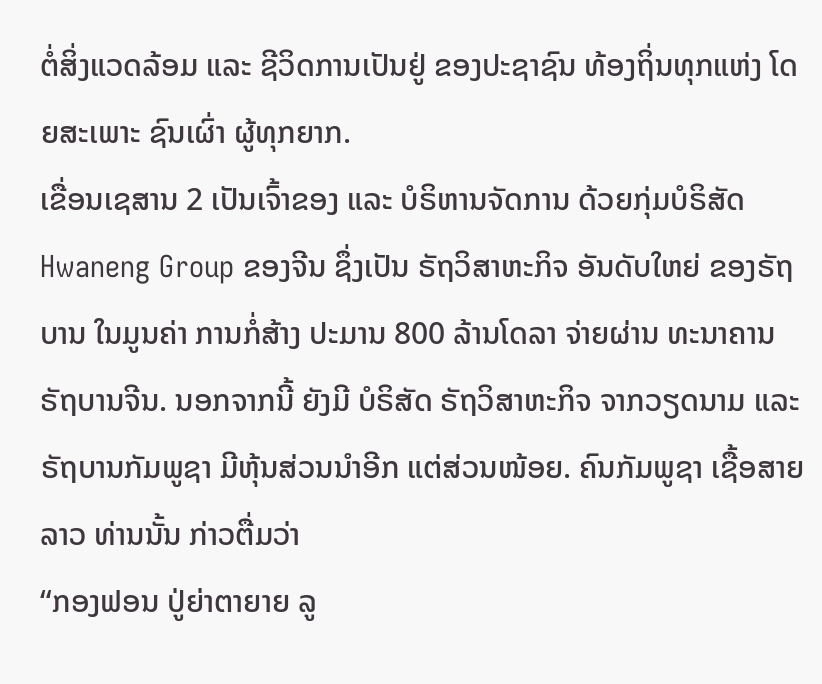ຕໍ່ສິ່ງແວດລ້ອມ ແລະ ຊີວິດການເປັນຢູ່ ຂອງປະຊາຊົນ ທ້ອງຖິ່ນທຸກແຫ່ງ ໂດຍສະເພາະ ຊົນເຜົ່າ ຜູ້ທຸກຍາກ.
ເຂື່ອນເຊສານ 2 ເປັນເຈົ້າຂອງ ແລະ ບໍຣິຫານຈັດການ ດ້ວຍກຸ່ມບໍຣິສັດ Hwaneng Group ຂອງຈີນ ຊຶ່ງເປັນ ຣັຖວິສາຫະກິຈ ອັນດັບໃຫຍ່ ຂອງຣັຖບານ ໃນມູນຄ່າ ການກໍ່ສ້າງ ປະມານ 800 ລ້ານໂດລາ ຈ່າຍຜ່ານ ທະນາຄານ ຣັຖບານຈີນ. ນອກຈາກນີ້ ຍັງມີ ບໍຣິສັດ ຣັຖວິສາຫະກິຈ ຈາກວຽດນາມ ແລະ ຣັຖບານກັມພູຊາ ມີຫຸ້ນສ່ວນນຳອີກ ແຕ່ສ່ວນໜ້ອຍ. ຄົນກັມພູຊາ ເຊື້ອສາຍລາວ ທ່ານນັ້ນ ກ່າວຕື່ມວ່າ
“ກອງຟອນ ປູ່ຍ່າຕາຍາຍ ລູ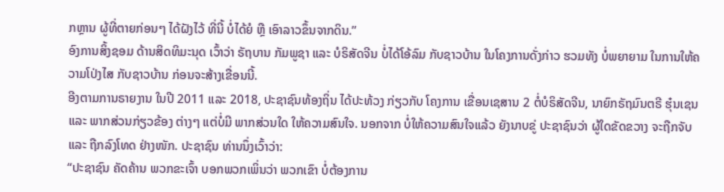ກຫຼານ ຜູ້ທີ່ຕາຍກ່ອນໆ ໄດ້ຝັງໄວ້ ທີ່ນີ້ ບໍ່ໄດ້ຍໍ ຫຼື ເອົາລາວຂຶ້ນຈາກດິນ.”
ອົງການສິ້ງຊອມ ດ້ານສິດທິມະນຸດ ເວົ້າວ່າ ຣັຖບານ ກັມພູຊາ ແລະ ບໍຣິສັດຈີນ ບໍ່ໄດ້ໂອ້ລົມ ກັບຊາວບ້ານ ໃນໂຄງການດັ່ງກ່າວ ຮວມທັງ ບໍ່ພຍາຍາມ ໃນການໃຫ້ຄວາມໂປ່ງໄສ ກັບຊາວບ້ານ ກ່ອນຈະສ້າງເຂື່ອນນີ້.
ອີງຕາມການຣາຍງານ ໃນປີ 2011 ແລະ 2018, ປະຊາຊົນທ້ອງຖິ່ນ ໄດ້ປະທ້ວງ ກ່ຽວກັບ ໂຄງການ ເຂື່ອນເຊສານ 2 ຕໍ່ບໍຣິສັດຈີນ, ນາຍົກຣັຖມົນຕຣີ ຮຸ໋ນເຊນ ແລະ ພາກສ່ວນກ່ຽວຂ້ອງ ຕ່າງໆ ແຕ່ບໍ່ມີ ພາກສ່ວນໃດ ໃຫ້ຄວາມສົນໃຈ. ນອກຈາກ ບໍ່ໃຫ້ຄວາມສົນໃຈແລ້ວ ຍັງນາບຂູ່ ປະຊາຊົນວ່າ ຜູ້ໃດຂັດຂວາງ ຈະຖືກຈັບ ແລະ ຖືກລົງໂທດ ຢ່າງໜັກ. ປະຊາຊົນ ທ່ານນຶ່ງເວົ້າວ່າ:
“ປະຊາຊົນ ຄັດຄ້ານ ພວກຂະເຈົ້າ ບອກພວກເພິ່ນວ່າ ພວກເຂົາ ບໍ່ຕ້ອງການ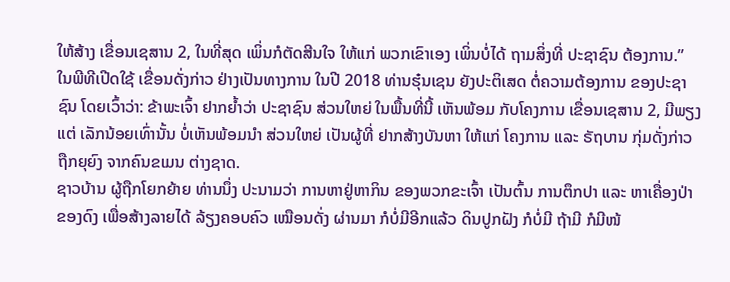ໃຫ້ສ້າງ ເຂື່ອນເຊສານ 2, ໃນທີ່ສຸດ ເພິ່ນກໍຕັດສີນໃຈ ໃຫ້ແກ່ ພວກເຂົາເອງ ເພິ່ນບໍ່ໄດ້ ຖາມສິ່ງທີ່ ປະຊາຊົນ ຕ້ອງການ.”
ໃນພີທີເປີດໃຊ້ ເຂື່ອນດັ່ງກ່າວ ຢ່າງເປັນທາງການ ໃນປີ 2018 ທ່ານຮຸ໋ນເຊນ ຍັງປະຕິເສດ ຕໍ່ຄວາມຕ້ອງການ ຂອງປະຊາຊົນ ໂດຍເວົ້າວ່າ: ຂ້າພະເຈົ້າ ຢາກຍ້ຳວ່າ ປະຊາຊົນ ສ່ວນໃຫຍ່ ໃນພື້ນທີ່ນີ້ ເຫັນພ້ອມ ກັບໂຄງການ ເຂື່ອນເຊສານ 2, ມີພຽງແຕ່ ເລັກນ້ອຍເທົ່ານັ້ນ ບໍ່ເຫັນພ້ອມນຳ ສ່ວນໃຫຍ່ ເປັນຜູ້ທີ່ ຢາກສ້າງບັນຫາ ໃຫ້ແກ່ ໂຄງການ ແລະ ຣັຖບານ ກຸ່ມດັ່ງກ່າວ ຖືກຍຸຍົງ ຈາກຄົນຂເມນ ຕ່າງຊາດ.
ຊາວບ້ານ ຜູ້ຖືກໂຍກຍ້າຍ ທ່ານນຶ່ງ ປະນາມວ່າ ການຫາຢູ່ຫາກິນ ຂອງພວກຂະເຈົ້າ ເປັນຕົ້ນ ການຕຶກປາ ແລະ ຫາເຄື່ອງປ່າ ຂອງດົງ ເພື່ອສ້າງລາຍໄດ້ ລ້ຽງຄອບຄົວ ເໝືອນດັ່ງ ຜ່ານມາ ກໍບໍ່ມີອີກແລ້ວ ດິນປູກຝັງ ກໍບໍ່ມີ ຖ້າມີ ກໍມີໜ້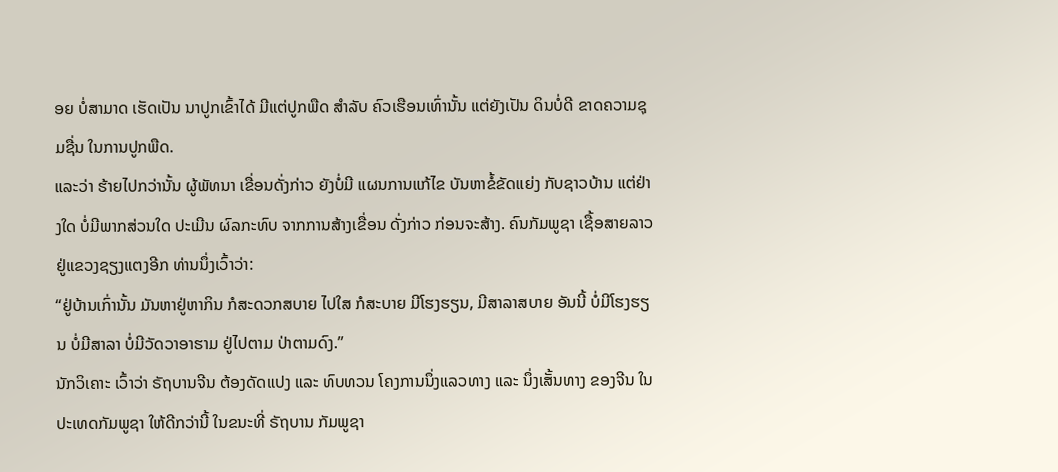ອຍ ບໍ່ສາມາດ ເຮັດເປັນ ນາປູກເຂົ້າໄດ້ ມີແຕ່ປູກພືດ ສຳລັບ ຄົວເຮືອນເທົ່ານັ້ນ ແຕ່ຍັງເປັນ ດິນບໍ່ດີ ຂາດຄວາມຊຸມຊື່ນ ໃນການປູກພືດ.
ແລະວ່າ ຮ້າຍໄປກວ່ານັ້ນ ຜູ້ພັທນາ ເຂື່ອນດັ່ງກ່າວ ຍັງບໍ່ມີ ແຜນການແກ້ໄຂ ບັນຫາຂໍ້ຂັດແຍ່ງ ກັບຊາວບ້ານ ແຕ່ຢ່າງໃດ ບໍ່ມີພາກສ່ວນໃດ ປະເມີນ ຜົລກະທົບ ຈາກການສ້າງເຂື່ອນ ດັ່ງກ່າວ ກ່ອນຈະສ້າງ. ຄົນກັມພູຊາ ເຊື້ອສາຍລາວ ຢູ່ແຂວງຊຽງແຕງອີກ ທ່ານນຶ່ງເວົ້າວ່າ:
“ຢູ່ບ້ານເກົ່ານັ້ນ ມັນຫາຢູ່ຫາກິນ ກໍສະດວກສບາຍ ໄປໃສ ກໍສະບາຍ ມີໂຮງຮຽນ, ມີສາລາສບາຍ ອັນນີ້ ບໍ່ມີໂຮງຮຽນ ບໍ່ມີສາລາ ບໍ່ມີວັດວາອາຮາມ ຢູ່ໄປຕາມ ປ່າຕາມດົງ.”
ນັກວິເຄາະ ເວົ້າວ່າ ຣັຖບານຈີນ ຕ້ອງດັດແປງ ແລະ ທົບທວນ ໂຄງການນຶ່ງແລວທາງ ແລະ ນຶ່ງເສັ້ນທາງ ຂອງຈີນ ໃນປະເທດກັມພູຊາ ໃຫ້ດີກວ່ານີ້ ໃນຂນະທີ່ ຣັຖບານ ກັມພູຊາ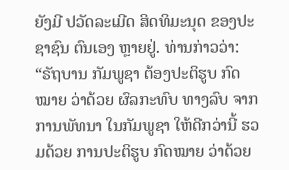ຍັງມີ ປວັດລະເມີດ ສິດທິມະນຸດ ຂອງປະຊາຊົນ ຕົນເອງ ຫຼາຍຢູ່. ທ່ານກ່າວວ່າ:
“ຣັຖບານ ກັມພູຊາ ຕ້ອງປະຕິຮູບ ກົດໝາຍ ວ່າດ້ວຍ ຜົລກະທົບ ທາງລົບ ຈາກການພັທນາ ໃນກັມພູຊາ ໃຫ້ດີກວ່ານີ້ ຮວມດ້ວຍ ການປະຕິຮູບ ກົດໝາຍ ວ່າດ້ວຍ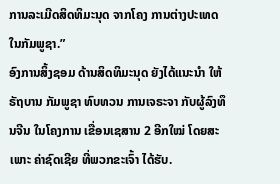ການລະເມີດສິດທິມະນຸດ ຈາກໂຄງ ການຕ່າງປະເທດ ໃນກັມພູຊາ.”
ອົງການສິ້ງຊອມ ດ້ານສິດທິມະນຸດ ຍັງໄດ້ແນະນຳ ໃຫ້ຣັຖບານ ກັມພູຊາ ທົບທວນ ການເຈຣະຈາ ກັບຜູ້ລົງທຶນຈີນ ໃນໂຄງການ ເຂື່ອນເຊສານ 2 ອີກໃໝ່ ໂດຍສະເພາະ ຄ່າຊົດເຊີຍ ທີ່ພວກຂະເຈົ້າ ໄດ້ຮັບ.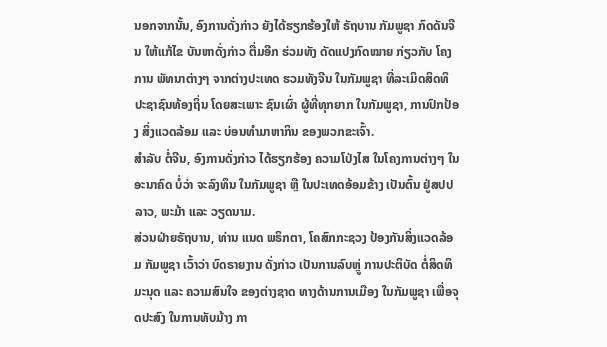ນອກຈາກນັ້ນ, ອົງການດັ່ງກ່າວ ຍັງໄດ້ຮຽກຮ້ອງໃຫ້ ຣັຖບານ ກັມພູຊາ ກົດດັນຈີນ ໃຫ້ແກ້ໄຂ ບັນຫາດັ່ງກ່າວ ຕື່ມອີກ ຮ່ວມທັງ ດັດແປງກົດໝາຍ ກ່ຽວກັບ ໂຄງການ ພັທນາຕ່າງໆ ຈາກຕ່າງປະເທດ ຮວມທັງຈີນ ໃນກັມພູຊາ ທີ່ລະເມິດສິດທິ ປະຊາຊົນທ້ອງຖິ່ນ ໂດຍສະເພາະ ຊົນເຜົ່າ ຜູ້ທີ່ທຸກຍາກ ໃນກັມພູຊາ, ການປົກປ້ອງ ສິ່ງແວດລ້ອມ ແລະ ບ່ອນທຳມາຫາກິນ ຂອງພວກຂະເຈົ້າ.
ສຳລັບ ຕໍ່ຈີນ, ອົງການດັ່ງກ່າວ ໄດ້ຮຽກຮ້ອງ ຄວາມໂປ່ງໄສ ໃນໂຄງການຕ່າງໆ ໃນອະນາຄົດ ບໍ່ວ່າ ຈະລົງທຶນ ໃນກັມພູຊາ ຫຼື ໃນປະເທດອ້ອມຂ້າງ ເປັນຕົ້ນ ຢູ່ສປປລາວ, ພະມ້າ ແລະ ວຽດນາມ.
ສ່ວນຝ່າຍຣັຖບານ, ທ່ານ ແນດ ພຣິກຕາ, ໂຄສົກກະຊວງ ປ້ອງກັນສິ່ງແວດລ້ອມ ກັມພູຊາ ເວົ້າວ່າ ບົດຣາຍງານ ດັ່ງກ່າວ ເປັນການລົບຫຼູ່ ການປະຕິບັດ ຕໍ່ສິດທິມະນຸດ ແລະ ຄວາມສົນໃຈ ຂອງຕ່າງຊາດ ທາງດ້ານການເມືອງ ໃນກັມພູຊາ ເພື່ອຈຸດປະສົງ ໃນການທັບມ້າງ ກາ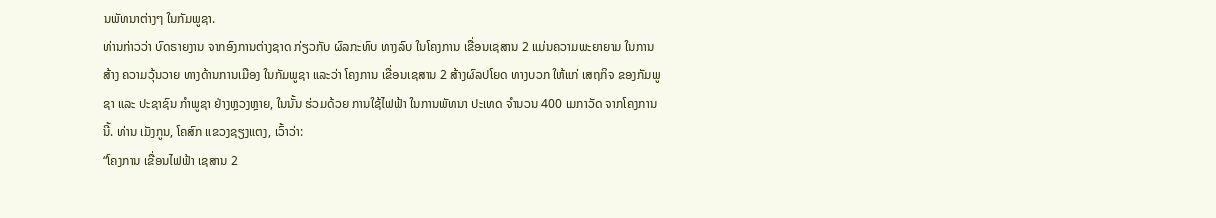ນພັທນາຕ່າງໆ ໃນກັມພູຊາ.
ທ່ານກ່າວວ່າ ບົດຣາຍງານ ຈາກອົງການຕ່າງຊາດ ກ່ຽວກັບ ຜົລກະທົບ ທາງລົບ ໃນໂຄງການ ເຂື່ອນເຊສານ 2 ແມ່ນຄວາມພະຍາຍາມ ໃນການສ້າງ ຄວາມວຸ້ນວາຍ ທາງດ້ານການເມືອງ ໃນກັມພູຊາ ແລະວ່າ ໂຄງການ ເຂື່ອນເຊສານ 2 ສ້າງຜົລປໂຍດ ທາງບວກ ໃຫ້ແກ່ ເສຖກິຈ ຂອງກັມພູຊາ ແລະ ປະຊາຊົນ ກຳພູຊາ ຢ່າງຫຼວງຫຼາຍ, ໃນນັ້ນ ຮ່ວມດ້ວຍ ການໃຊ້ໄຟຟ້າ ໃນການພັທນາ ປະເທດ ຈຳນວນ 400 ເມກາວັດ ຈາກໂຄງການນີ້. ທ່ານ ເມັງກູນ, ໂຄສົກ ແຂວງຊຽງແຕງ, ເວົ້າວ່າ:
“ໂຄງການ ເຂື່ອນໄຟຟ້າ ເຊສານ 2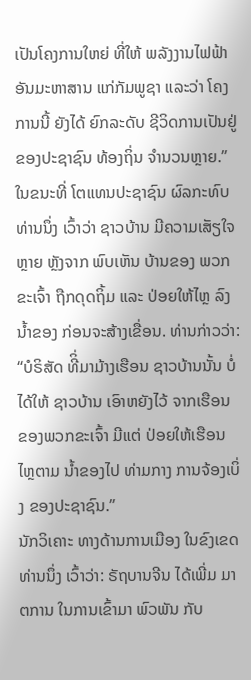ເປັນໂຄງການໃຫຍ່ ທີ່ໃຫ້ ພລັງງານໄຟຟ້າ ອັນມະຫາສານ ແກ່ກັມພູຊາ ແລະວ່າ ໂຄງການນີ້ ຍັງໄດ້ ຍົກລະດັບ ຊີວິດການເປັນຢູ່ ຂອງປະຊາຊົນ ທ້ອງຖິ່ນ ຈຳນວນຫຼາຍ.”
ໃນຂນະທີ່ ໂຕແທນປະຊາຊົນ ຜົລກະທົບ ທ່ານນຶ່ງ ເວົ້າວ່າ ຊາວບ້ານ ມີຄວາມເສັຽໃຈຫຼາຍ ຫຼັງຈາກ ພົບເຫັນ ບ້ານຂອງ ພວກຂະເຈົ້າ ຖືກດຸດຖິ້ມ ແລະ ປ່ອຍໃຫ້ໄຫຼ ລົງນ້ຳຂອງ ກ່ອນຈະສ້າງເຂື່ອນ. ທ່ານກ່າວວ່າ:
“ບໍຣິສັດ ທີິ່ມາມ້າງເຮືອນ ຊາວບ້ານນັ້ນ ບໍ່ໄດ້ໃຫ້ ຊາວບ້ານ ເອົາຫຍັງໄວ້ ຈາກເຮືອນ ຂອງພວກຂະເຈົ້າ ມີແຕ່ ປ່ອຍໃຫ້ເຮືອນ ໄຫຼຕາມ ນ້ຳຂອງໄປ ທ່າມກາງ ການຈ້ອງເບິ່ງ ຂອງປະຊາຊົນ.”
ນັກວິເຄາະ ທາງດ້ານການເມືອງ ໃນຂົງເຂດ ທ່ານນຶ່ງ ເວົ້າວ່າ: ຣັຖບານຈີນ ໄດ້ເພີ່ມ ມາຕການ ໃນການເຂົ້າມາ ພົວພັນ ກັບ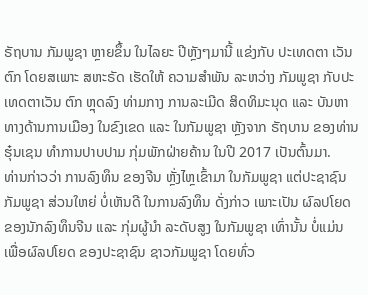ຣັຖບານ ກັມພູຊາ ຫຼາຍຂຶ້ນ ໃນໄລຍະ ປີຫຼັງໆມານີ້ ແຂ່ງກັບ ປະເທດຕາ ເວັນຕົກ ໂດຍສເພາະ ສຫະຣັດ ເຮັດໃຫ້ ຄວາມສຳພັນ ລະຫວ່າງ ກັມພູຊາ ກັບປະເທດຕາເວັນ ຕົກ ຫຼຸດລົງ ທ່າມກາງ ການລະເມີດ ສິດທິມະນຸດ ແລະ ບັນຫາ ທາງດ້ານການເມືອງ ໃນຂົງເຂດ ແລະ ໃນກັມພູຊາ ຫຼັງຈາກ ຣັຖບານ ຂອງທ່ານ ຮຸ໋ນເຊນ ທຳການປາບປາມ ກຸ່ມພັກຝ່າຍຄ້ານ ໃນປີ 2017 ເປັນຕົ້ນມາ.
ທ່ານກ່າວວ່າ ການລົງທຶນ ຂອງຈີນ ຫຼັ່ງໄຫຼເຂົ້າມາ ໃນກັມພູຊາ ແຕ່ປະຊາຊົນ ກັມພູຊາ ສ່ວນໃຫຍ່ ບໍ່ເຫັນດີ ໃນການລົງທຶນ ດັ່ງກ່າວ ເພາະເປັນ ຜົລປໂຍດ ຂອງນັກລົງທຶນຈີນ ແລະ ກຸ່ມຜູ້ນຳ ລະດັບສູງ ໃນກັມພູຊາ ເທົ່ານັ້ນ ບໍ່ແມ່ນ ເພື່ອຜົລປໂຍດ ຂອງປະຊາຊົນ ຊາວກັມພູຊາ ໂດຍທົ່ວ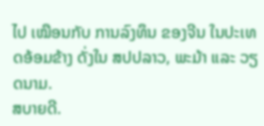ໄປ ເໝືອນກັບ ການລົງທຶນ ຂອງຈີນ ໃນປະເທດອ້ອມຂ້າງ ດັ່ງໃນ ສປປລາວ, ພະມ້າ ແລະ ວຽດນາມ.
ສບາຍດີ.